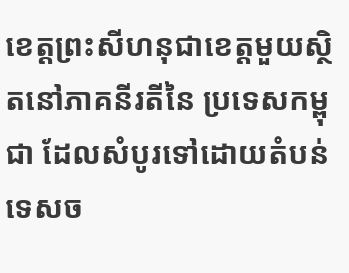ខេត្តព្រះសីហនុជាខេត្តមួយស្ថិតនៅភាគនីរតីនៃ ប្រទេសកម្ពុជា ដែលសំបូរទៅដោយតំបន់ ទេសច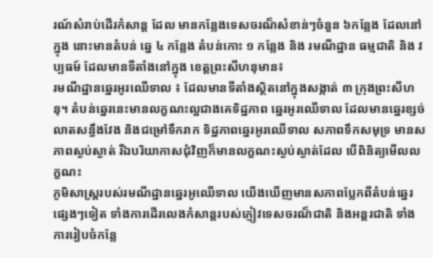រណ៍សំរាប់ដើរកំសាន្ត ដែល មានកន្លែងទេសចរណ៏សំខាន់ៗចំនួន ៦កន្លែង ដែលនៅក្នុង នោះមានតំបន់ ឆ្នេ ៤ កន្លែង តំបន់កោះ ១ កន្លែង និង រមណីដ្ឋាន ធម្មជាតិ និង វប្បធម៍ ដែលមានទីតាំងនៅក្នុង ខេត្តព្រះសីហនុមាន៖
រមណីដ្ឋានឆ្នេរអូរឈើទាល ៖ ដែលមានទីតាំងស្ថិតនៅក្នុងសង្កាត់ ៣ ក្រុងព្រះសីហនុ។ តំបន់ឆ្នេរនេះមានលក្ខណះល្អជាងគេទិដ្ឋភាព ឆ្នេរអូរឈើទាល ដែលមានឆ្នេរខ្សច់លាតសន្ធឹងវែង និងជម្រៅទឹករាក ទិដ្ឋភាពឆ្នេរអូរឈើទាល សភាពទឹកសមុទ្រ មានសភាពស្ងប់ស្ងាត់ រីឯបរិយាកាសជុំវិញក៏មានលក្ខណះស្ងប់ស្ងាត់ដែល បើពិនិត្យមើលលក្ខណះ
ភូមិសាស្រ្តរបស់រមណីដ្ឋានឆ្នេរអូឈើទាល យើងឃើញមានសភាពប្លែកពីតំបន់ឆ្នេរផ្សេងៗទៀត ទាំងការដើរលេងកំសាន្តរបស់ភ្ញៀវទេសចរណ៏ជាតិ និងអន្តរជាតិ ទាំងការរៀបចំកន្លែ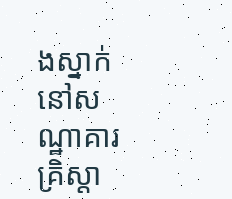ងស្នាក់នៅសណ្ឋាគារគ្រិស្តា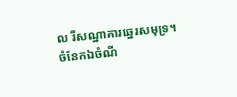ល រឺសណ្ឋាគារឆ្នេរសមុទ្រ។ ចំនែកឯចំណី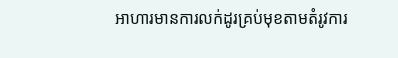អាហារមានការលក់ដូរគ្រប់មុខតាមតំរូវការ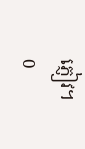ភ្ញៀវ។
0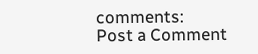comments:
Post a Comment